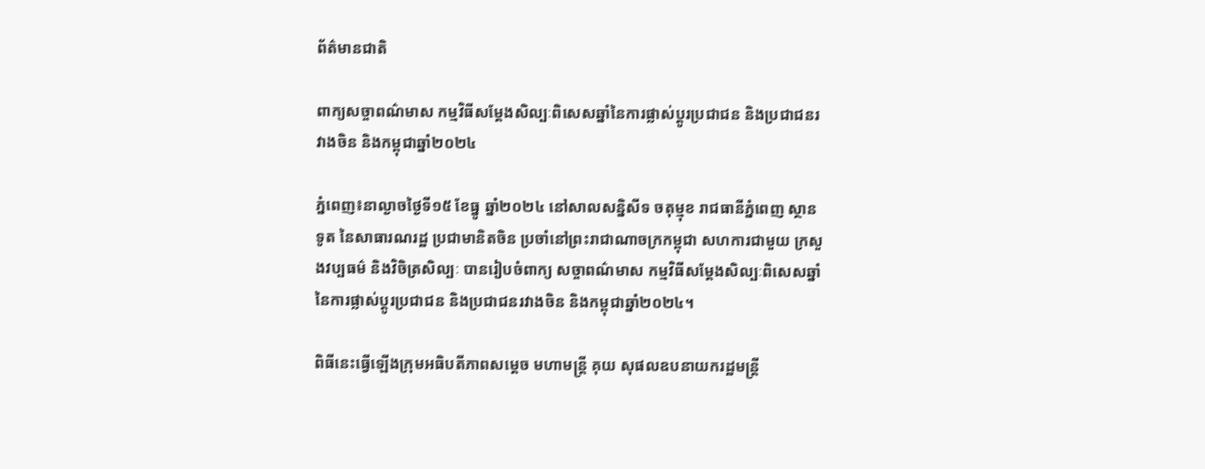ព័ត៌មានជាតិ

ពាក្យសច្ចាពណ៌មាស កម្មវិធីសម្ដែងសិល្បៈពិសេសឆ្នាំនៃការផ្លាស់ប្ដូរប្រជាជន និងប្រជាជនរវាងចិន និងកម្ពុជាឆ្នាំ២០២៤

ភ្នំពេញ៖នាល្ងាចថ្ងៃទី១៥ ខែធ្នូ ឆ្នាំ២០២៤ នៅសាលសន្និសីទ ចតុម្មុខ រាជធានីភ្នំពេញ ស្ថានទូត នៃសាធារណរដ្ឋ ប្រជាមានិតចិន ប្រចាំនៅព្រះរាជាណាចក្រកម្ពុជា សហការជាមួយ ក្រសួងវប្បធម៌ និងវិចិត្រសិល្បៈ បានរៀបចំពាក្យ សច្ចាពណ៌មាស កម្មវិធីសម្ដែងសិល្បៈពិសេសឆ្នាំនៃការផ្លាស់ប្ដូរប្រជាជន និងប្រជាជនរវាងចិន និងកម្ពុជាឆ្នាំ២០២៤។

ពិធីនេះធ្វើឡើងក្រុមអធិបតីភាពសម្តេច មហាមន្ត្រី គុយ សុផលឧបនាយករដ្ឋមន្ត្រី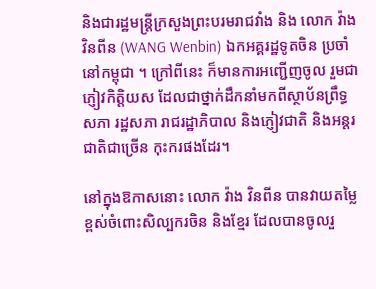និងជារដ្ឋមន្ត្រីក្រសួងព្រះបរមរាជវាំង និង លោក វ៉ាង វិនពីន (WANG Wenbin) ឯកអគ្គរដ្ឋទូតចិន ប្រចាំនៅកម្ពុជា ។ ក្រៅពីនេះ ក៏មានការអញ្ជើញចូល រួមជាភ្ញៀវកិត្តិយស ដែលជាថ្នាក់ដឹកនាំមកពីស្ថាប័នព្រឹទ្ធសភា រដ្ឋសភា រាជរដ្ឋាភិបាល និងភ្ញៀវជាតិ និងអន្តរជាតិជាច្រើន កុះករផងដែរ។

នៅក្នុងឱកាសនោះ លោក វ៉ាង វិនពីន បានវាយតម្លៃខ្ពស់ចំពោះសិល្បករចិន និងខ្មែរ ដែលបានចូលរួ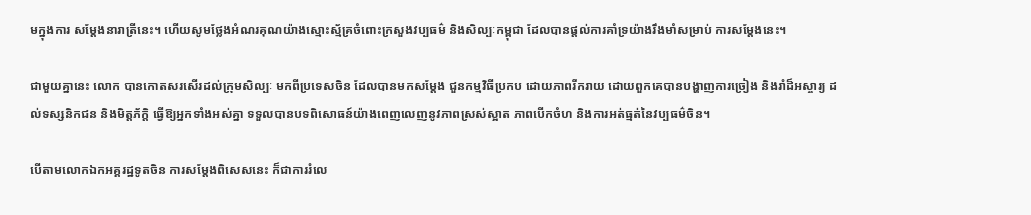មក្នុងការ សម្ដែងនារាត្រីនេះ។ ហើយសូមថ្លែងអំណរគុណយ៉ាងស្មោះស្ម័គ្រចំពោះក្រសួងវប្បធម៌ និងសិល្បៈកម្ពុជា ដែលបានផ្តល់ការគាំទ្រយ៉ាងរឹងមាំសម្រាប់ ការសម្ដែងនេះ។

ជាមួយគ្នានេះ លោក បានកោតសរសើរដល់ក្រុមសិល្បៈ មកពីប្រទេសចិន ដែលបានមកសម្ដែង ជួនកម្មវិធីប្រកប ដោយភាពរីករាយ ដោយពួកគេបានបង្ហាញការច្រៀង និងរាំដ៏អស្ចារ្យ ដល់ទស្សនិកជន និងមិត្តភ័ក្ដិ ធ្វើឱ្យអ្នកទាំងអស់គ្នា ទទួលបានបទពិសោធន៍យ៉ាងពេញលេញនូវភាពស្រស់ស្អាត ភាពបើកចំហ និងការអត់ធ្មត់នៃវប្បធម៌ចិន។

បើតាមលោកឯកអគ្គរដ្ឋទូតចិន ការសម្ដែងពិសេសនេះ ក៏ជាការរំលេ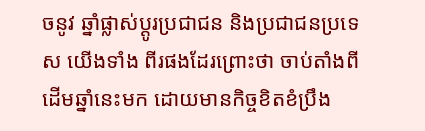ចនូវ ឆ្នាំផ្លាស់ប្ដូរប្រជាជន និងប្រជាជនប្រទេស យើងទាំង ពីរផងដែរព្រោះថា ចាប់តាំងពីដើមឆ្នាំនេះមក ដោយមានកិច្ចខិតខំប្រឹង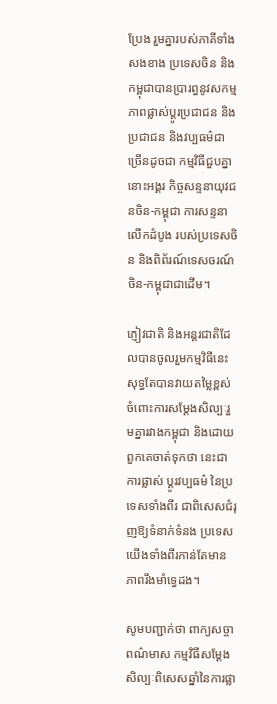ប្រែង រួមគ្នារបស់ភាគីទាំងសងខាង ប្រទេសចិន និងកម្ពុជាបានប្រារព្ធនូវសកម្មភាពផ្លាស់ប្ដូរប្រជាជន និងប្រជាជន និងវប្បធម៌ជាច្រើនដូចជា កម្មវិធីជួបគ្នានោះអង្គរ កិច្ចសន្ទនាយុវជនចិន-កម្ពុជា ការសន្ទនាលើកដំបូង របស់ប្រទេសចិន និងពិព័រណ៍ទេសចរណ៍ ចិន-កម្ពុជាជាដើម។

ភ្ញៀវជាតិ និងអន្តរជាតិដែលបានចូលរួមកម្មវិធីនេះ សុទ្ធតែបានវាយតម្លៃខ្ពស់ចំពោះការសម្ដែងសិល្បៈរួមគ្នារវាងកម្ពុជា និងដោយពួកគេចាត់ទុកថា នេះជាការផ្លាស់ ប្ដូរវប្បធម៌ នៃប្រទេសទាំងពីរ ជាពិសេសជំរុញឱ្យទំនាក់ទំនង ប្រទេសយើងទាំងពីរកាន់តែមាន ភាពរឹងមាំទ្វេដង។

សូមបញ្ជាក់ថា ពាក្យសច្ចាពណ៌មាស កម្មវិធីសម្តែងសិល្បៈពិសេសឆ្នាំនៃការផ្លា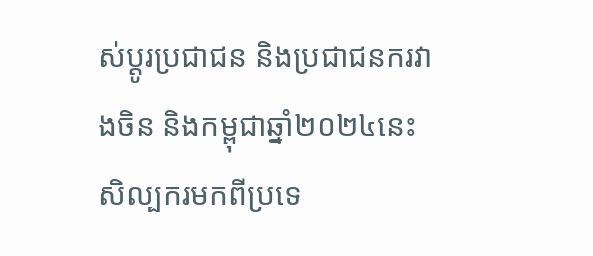ស់ប្តូរប្រជាជន និងប្រជាជនករវាងចិន និងកម្ពុជាឆ្នាំ២០២៤នេះ សិល្បករមកពីប្រទេ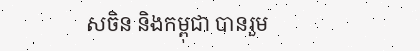សចិន និងកម្ពុជា បានរួម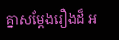គ្នាសម្តែងរឿងដ៏ អ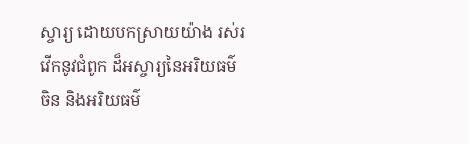ស្ចារ្យ ដោយបកស្រាយយ៉ាង រស់រវើកនូវជំពូក ដ៏អស្ចារ្យនៃអរិយធម៌ចិន និងអរិយធម៌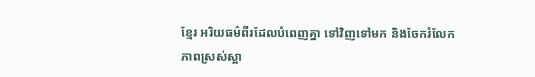ខ្មែរ អរិយធម៌ពីរដែលបំពេញគ្នា ទៅវិញទៅមក និងចែករំលែកភាពស្រស់ស្អា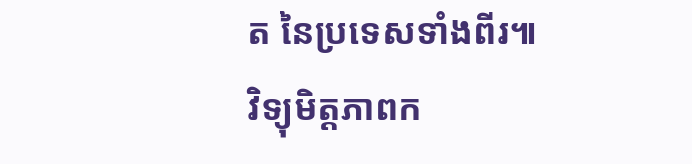ត នៃប្រទេសទាំងពីរ៕
វិទ្យុមិត្តភាពក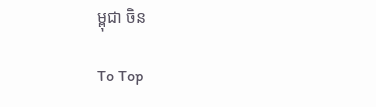ម្ពុជា ចិន

To Top